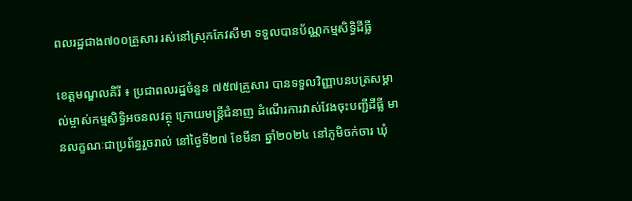ពលរដ្ឋជាង៧០០គ្រួសារ រស់នៅស្រុកកែវសីមា ទទួលបានប័ណ្ណកម្មសិទ្ធិដីធ្លី

ខេត្តមណ្ឌលគិរី ៖ ប្រជាពលរដ្ឋចំនួន ៧៥៧គ្រួសារ បានទទួលវិញ្ញាបនបត្រសម្គាល់ម្ចាស់កម្មសិទ្ធិអចនលវត្ថុ ក្រោយមន្ត្រីជំនាញ ដំណើរការវាស់វែងចុះបញ្ជីដីធ្លី មានលក្ខណៈជាប្រព័ន្ធរួចរាល់ នៅថ្ងៃទី២៧ ខែមីនា ឆ្នាំ២០២៤ នៅភូមិចក់ចារ ឃុំ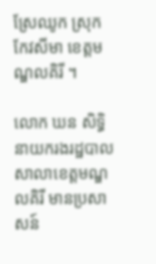ស្រែឈូក ស្រុកកែវសីមា ខេត្តមណ្ឌលគិរី ។

លោក ឃន សិទ្ធិ នាយករងរដ្ឋបាលសាលាខេត្តមណ្ឌលគិរី មានប្រសាសន៍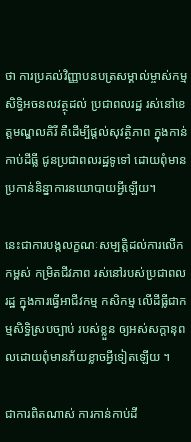ថា ការប្រគល់វិញ្ញាបនបត្រសម្គាល់ម្ចាស់កម្មសិទ្ធិអចនលវត្ថុដល់ ប្រជាពលរដ្ឋ រស់នៅខេត្តមណ្ឌលគិរី គឺដើម្បីផ្តល់សុវត្ថិភាព ក្នុងកាន់កាប់ដីធ្លី ជូនប្រជាពលរដ្ឋទូទៅ ដោយពុំមានប្រកាន់និន្នាការនយោបាយអ្វីឡើយ។

នេះជាការបង្កលក្ខណៈសម្បត្តិដល់ការលើកកម្ពស់ កម្រិតជីវភាព រស់នៅរបស់ប្រជាពលរដ្ឋ ក្នុងការធ្វើអាជីវកម្ម កសិកម្ម លើដីធ្លីជាកម្មសិទ្ធិស្របច្បាប់ របស់ខ្លួន ឲ្យអស់សក្តានុពលដោយពុំមានភ័យខ្លាចអ្វីទៀតឡើយ ។

ជាការពិតណាស់ ការកាន់កាប់ដី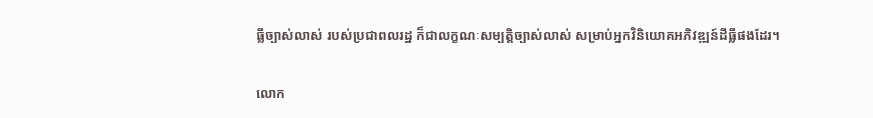ធ្លីច្បាស់លាស់ របស់ប្រជាពលរដ្ឋ ក៏ជាលក្ខណៈសម្បត្តិច្បាស់លាស់ សម្រាប់អ្នកវិនិយោគអភិវឌ្ឍន៍ដីធ្លីផងដែរ។

លោក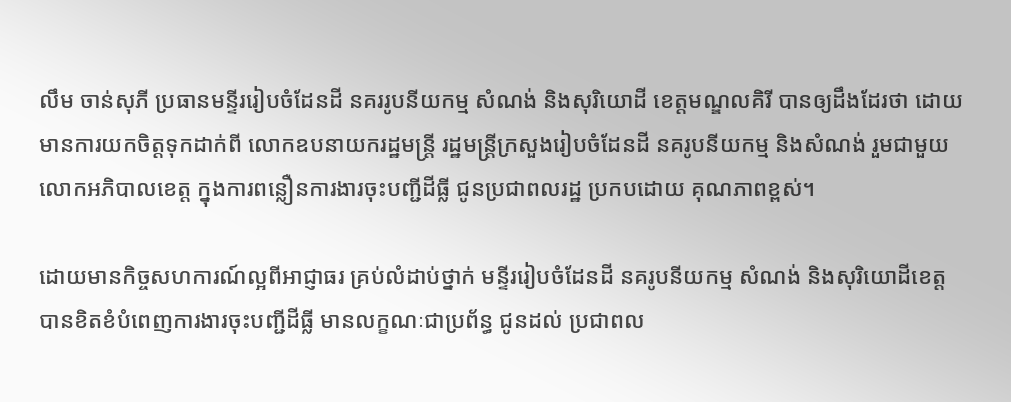លឹម ចាន់សុភី ប្រធានមន្ទីររៀបចំដែនដី នគររូបនីយកម្ម សំណង់ និងសុរិយោដី ខេត្តមណ្ឌលគិរី បានឲ្យដឹងដែរថា ដោយមានការយកចិត្តទុកដាក់ពី លោកឧបនាយករដ្ឋមន្ត្រី រដ្ឋមន្ត្រីក្រសួងរៀបចំដែនដី នគរូបនីយកម្ម និងសំណង់ រួមជាមួយ លោកអភិបាលខេត្ត ក្នុងការពន្លឿនការងារចុះបញ្ជីដីធ្លី ជូនប្រជាពលរដ្ឋ ប្រកបដោយ គុណភាពខ្ពស់។

ដោយមានកិច្ចសហការណ៍ល្អពីអាជ្ញាធរ គ្រប់លំដាប់ថ្នាក់ មន្ទីររៀបចំដែនដី នគរូបនីយកម្ម សំណង់ និងសុរិយោដីខេត្ត បានខិតខំបំពេញការងារចុះបញ្ជីដីធ្លី មានលក្ខណៈជាប្រព័ន្ធ ជូនដល់ ប្រជាពល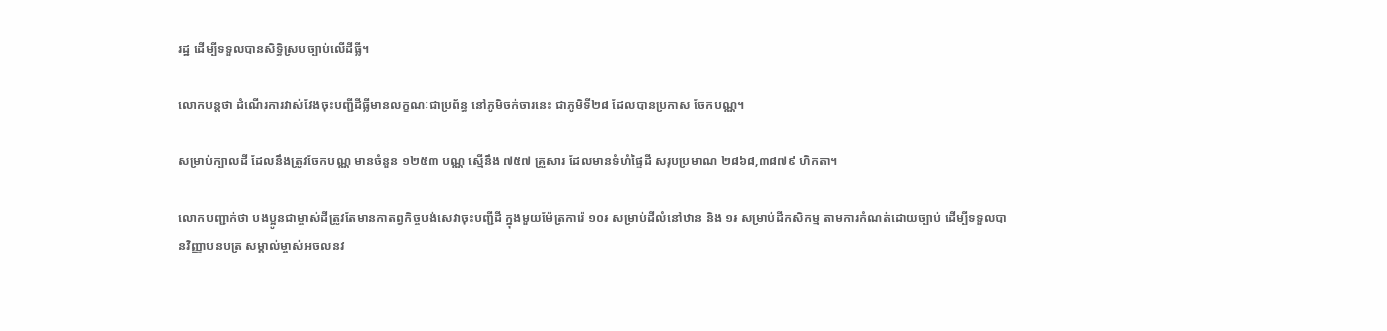រដ្ឋ ដើម្បីទទួលបានសិទ្ធិស្របច្បាប់លើដីធ្លី។

លោកបន្តថា ដំណើរការវាស់វែងចុះបញ្ជីដីធ្លីមានលក្ខណៈជាប្រព័ន្ធ នៅភូមិចក់ចារនេះ ជាភូមិទី២៨ ដែលបានប្រកាស ចែកបណ្ណ។

សម្រាប់ក្បាលដី ដែលនឹងត្រូវចែកបណ្ណ មានចំនួន ១២៥៣ បណ្ណ ស្មើនឹង ៧៥៧ គ្រួសារ ដែលមានទំហំផ្ទៃដី សរុបប្រមាណ ២៨៦៨,៣៨៧៩ ហិកតា។

លោកបញ្ជាក់ថា បងប្អូនជាម្ចាស់ដីត្រូវតែមានកាតព្វកិច្ចបង់សេវាចុះបញ្ជីដី ក្នុងមួយម៉ែត្រការ៉េ ១០៛ សម្រាប់ដីលំនៅឋាន និង ១៛ សម្រាប់ដីកសិកម្ម តាមការកំណត់ដោយច្បាប់ ដើម្បីទទួលបានវិញ្ញាបនបត្រ សម្គាល់ម្ចាស់អចលនវ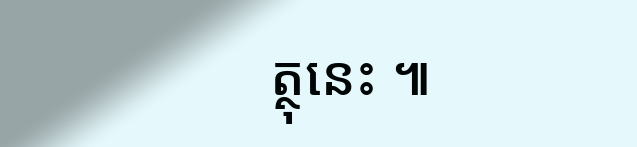ត្ថុនេះ ៕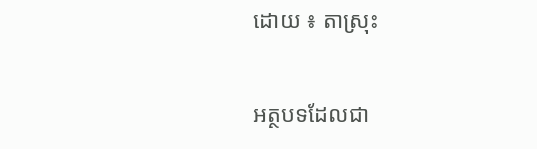ដោយ ៖ តាស្រុះ

អត្ថបទដែលជា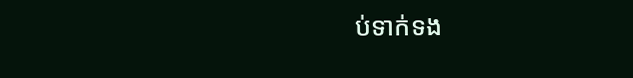ប់ទាក់ទង